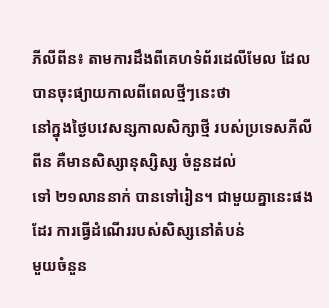ភីលីពីន៖ តាមការដឹងពីគេហទំព័រដេលីមែល ដែលបានចុះផ្យាយកាលពីពេលថ្មីៗនេះថា
នៅក្នុងថ្ងៃបវេសន្សកាលសិក្សាថ្មី របស់ប្រទេសភីលីពីន គឺមានសិស្សានុស្សិស្ស ចំនួនដល់
ទៅ ២១លាននាក់ បានទៅរៀន។ ជាមួយគ្នានេះផងដែរ ការធ្វើដំណើររបស់សិស្សនៅតំបន់
មួយចំនួន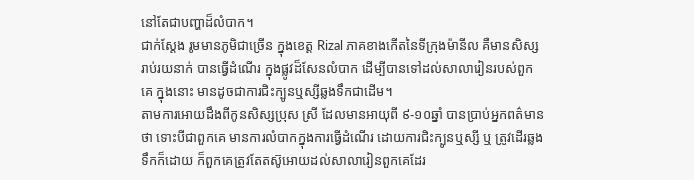នៅតែជាបញ្ហាដ៏លំបាក។
ជាក់ស្ដែង រូមមានភូមិជាច្រើន ក្នុងខេត្ដ Rizal ភាគខាងកើតនៃទីក្រុងម៉ានីល គឺមានសិស្ស
រាប់រយនាក់ បានធ្វើដំណើរ ក្នុងផ្លូវដ៏សែនលំបាក ដើម្បីបានទៅដល់សាលារៀនរបស់ពួក
គេ ក្នុងនោះ មានដូចជាការជិះក្បូនឬស្សីឆ្លងទឹកជាដើម។
តាមការអោយដឹងពីកូនសិស្សប្រុស ស្រី ដែលមានអាយុពី ៩-១០ឆ្នាំ បានប្រាប់អ្នកពត៌មាន
ថា ទោះបីជាពួកគេ មានការលំបាកក្នុងការធ្វើដំណើរ ដោយការជិះក្បូនឬស្សី ឬ ត្រូវដើរឆ្លង
ទឹកក៏ដោយ ក៏ពួកគេត្រូវតែតស៊ូអោយដល់សាលារៀនពួកគេដែរ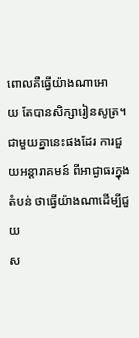ពោលគឺធ្វើយ៉ាងណាអោ
យ តែបានសិក្សារៀនសូត្រ។
ជាមួយគ្នានេះផងដែរ ការជួយអន្ដារាគមន៍ ពីអាជ្ងាធរក្នុងតំបន់ ថាធ្វើយ៉ាងណាដើម្បីជួយ
ស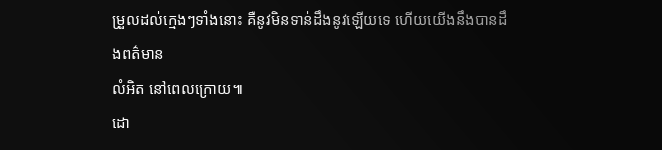ម្រួលដល់ក្មេងៗទាំងនោះ គឺនូវមិនទាន់ដឹងនូវឡើយទេ ហើយយើងនឹងបានដឹងពត៌មាន
លំអិត នៅពេលក្រោយ៕
ដោ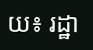យ៖ រដ្ឋា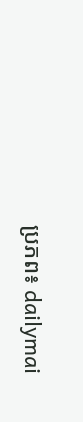ប្រភព៖ dailymai